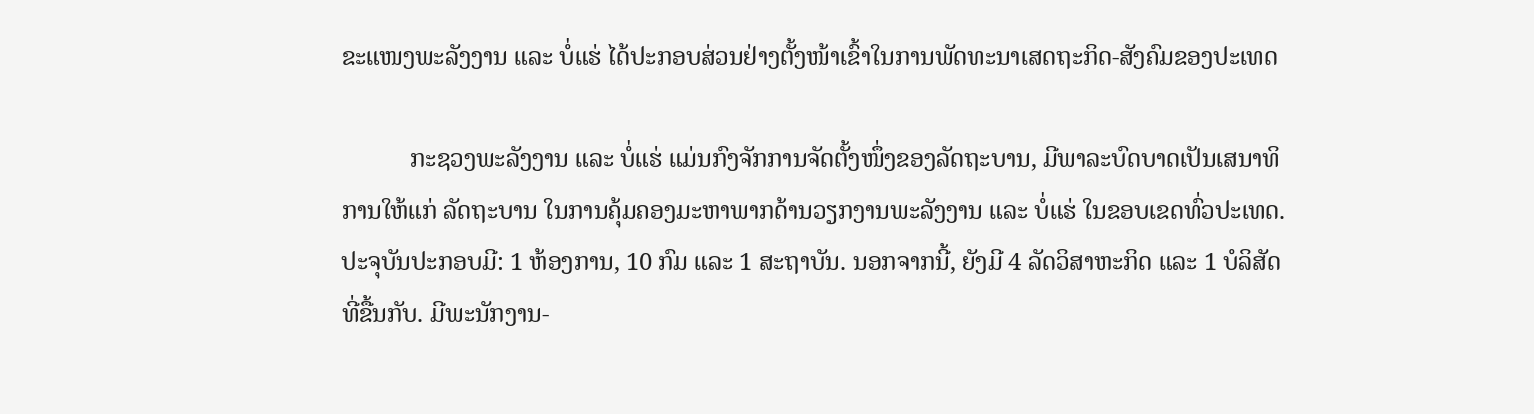ຂະແໜງພະລັງງານ ແລະ ບໍ່ແຮ່ ໄດ້ປະກອບສ່ວນຢ່າງຕັ້ງໜ້າເຂົ້າໃນການພັດທະນາເສດຖະກິດ-ສັງຄົມຂອງປະເທດ

           ກະຊວງພະລັງງານ ແລະ ບໍ່ແຮ່ ແມ່ນກົງຈັກການຈັດຕັ້ງໜຶ່ງຂອງລັດຖະບານ, ມີພາລະບົດບາດເປັນເສນາທິການໃຫ້ແກ່ ລັດຖະບານ ໃນການຄຸ້ມຄອງມະຫາພາກດ້ານວຽກງານພະລັງງານ ແລະ ບໍ່ແຮ່ ໃນຂອບເຂດທົ່ວປະເທດ. ປະຈຸບັນປະກອບມີ: 1 ຫ້ອງການ, 10 ກົມ ແລະ 1 ສະຖາບັນ. ນອກຈາກນີ້, ຍັງມີ 4 ລັດວິສາຫະກິດ ແລະ 1 ບໍລິສັດ ທີ່ຂື້ນກັບ. ມີພະນັກງານ-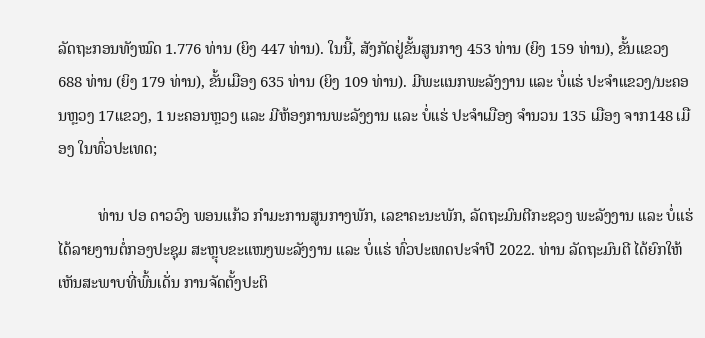ລັດຖະກອນທັງໝົດ 1.776 ທ່ານ (ຍິງ 447 ທ່ານ). ໃນນີ້, ສັງກັດຢູ່ຂັ້ນສູນກາງ 453 ທ່ານ (ຍິງ 159 ທ່ານ), ຂັ້ນແຂວງ 688 ທ່ານ (ຍິງ 179 ທ່ານ), ຂັ້ນເມືອງ 635 ທ່ານ (ຍິງ 109 ທ່ານ). ມີພະແນກພະລັງງານ ແລະ ບໍ່ແຮ່ ປະຈຳແຂວງ/ນະຄອນຫຼວງ 17ແຂວງ, 1 ນະຄອນຫຼວງ ແລະ ມີຫ້ອງການພະລັງງານ ແລະ ບໍ່ແຮ່ ປະຈຳເມືອງ ຈຳນວນ 135 ເມືອງ ຈາກ148 ເມືອງ ໃນທົ່ວປະເທດ;

          ທ່ານ ປອ ດາວວົງ ພອນແກ້ວ ກຳມະການສູນກາງພັກ, ເລຂາຄະນະພັກ, ລັດຖະມົນຕີກະຊວງ ພະລັງງານ ແລະ ບໍ່ແຮ່ ໄດ້ລາຍງານຕໍ່ກອງປະຊຸມ ສະຫຼຸບຂະແໜງພະລັງງານ ແລະ ບໍ່ແຮ່ ທົ່ວປະເທດປະຈໍາປີ 2022. ທ່ານ ລັດຖະມົນຕີ ໄດ້ຍົກໃຫ້ເຫັນສະພາບທີ່ພົ້ນເດັ່ນ ການຈັດຕັ້ງປະຕິ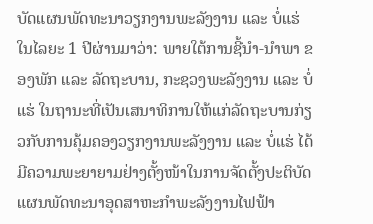ບັດແຜນພັດທະນາວຽກງານພະລັງງານ ແລະ ບໍ່ແຮ່ ໃນໄລຍະ 1 ປີຜ່ານມາວ່າ: ພາຍໃຕ້ການຊີ້ນຳ-ນໍາພາ ຂອງພັກ ແລະ ລັດຖະບານ, ກະຊວງພະລັງງານ ແລະ ບໍ່ແຮ່ ໃນຖານະທີ່ເປັນເສນາທິການໃຫ້ແກ່ລັດຖະບານກ່ຽວກັບການຄຸ້ມຄອງວຽກງານພະລັງງານ ແລະ ບໍ່ແຮ່ ໄດ້ມີຄວາມພະຍາຍາມຢ່າງຕັ້ງໜ້າໃນການຈັດຕັ້ງປະຕິບັດແຜນພັດທະນາອຸດສາຫະກໍາພະລັງງານໄຟຟ້າ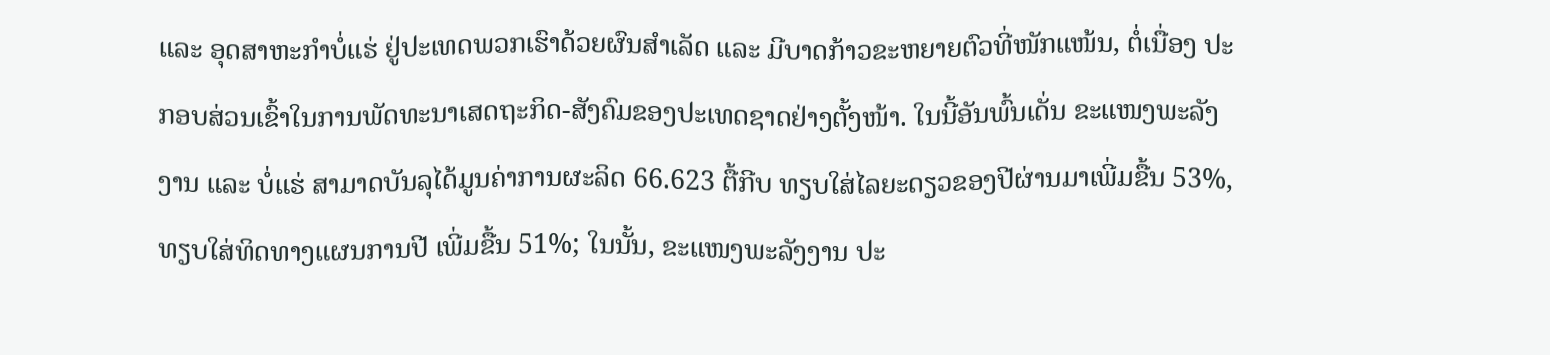ແລະ ອຸດສາຫະກຳບໍ່ແຮ່ ຢູ່ປະເທດພວກເຮົາດ້ວຍຜົນສຳເລັດ ແລະ ມີບາດກ້າວຂະຫຍາຍຕົວທີ່ໜັກແໜ້ນ, ຕໍ່ເນື່ອງ ປະກອບສ່ວນເຂົ້າໃນການພັດທະນາເສດຖະກິດ-ສັງຄົມຂອງປະເທດຊາດຢ່າງຕັ້ງໜ້າ. ໃນນີ້ອັນພົ້ນເດັ່ນ ຂະແໜງພະລັງງານ ແລະ ບໍ່ແຮ່ ສາມາດບັນລຸໄດ້ມູນຄ່າການຜະລິດ 66.623 ຕື້ກີບ ທຽບໃສ່ໄລຍະດຽວຂອງປີຜ່ານມາເພີ່ມຂື້ນ 53%, ທຽບໃສ່ທິດທາງແຜນການປີ ເພີ່ມຂື້ນ 51%; ໃນນັ້ນ, ຂະແໜງພະລັງງານ ປະ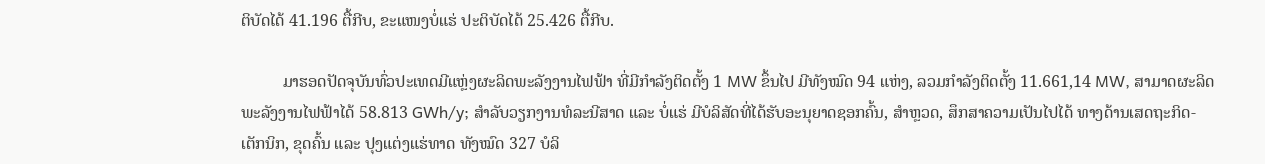ຕິບັດໄດ້ 41.196 ຕື້ກີບ, ຂະແໜງບໍ່ແຮ່ ປະຕິບັດໄດ້ 25.426 ຕື້ກີບ.

          ມາຮອດປັດຈຸບັນທົ່ວປະເທດມີແຫຼ່ງຜະລິດພະລັງງານໄຟຟ້າ ທີ່ມີກຳລັງຕິດຕັ້ງ 1 MW ຂຶ້ນໄປ ມີທັງໝົດ 94 ແຫ່ງ, ລວມກໍາລັງຕິດຕັ້ງ 11.661,14 MW, ສາມາດຜະລິດພະລັງງານໄຟຟ້າໄດ້ 58.813 GWh/y; ສຳລັບວຽກງານທໍລະນີສາດ ແລະ ບໍ່ແຮ່ ມີບໍລິສັດທີ່ໄດ້ຮັບອະນຸຍາດຊອກຄົ້ນ, ສໍາຫຼວດ, ສຶກສາຄວາມເປັນໄປໄດ້ ທາງດ້ານເສດຖະກິດ-ເຕັກນິກ, ຂຸດຄົ້ນ ແລະ ປຸງແຕ່ງແຮ່ທາດ ທັງໝົດ 327 ບໍລິ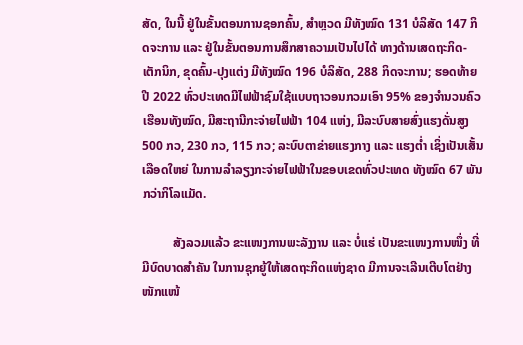ສັດ, ໃນນີ້ ຢູ່ໃນຂັ້ນຕອນການຊອກຄົ້ນ, ສໍາຫຼວດ ມີທັງໝົດ 131 ບໍລິສັດ 147 ກິດຈະການ ແລະ ຢູ່ໃນຂັ້ນຕອນການສຶກສາຄວາມເປັນໄປໄດ້ ທາງດ້ານເສດຖະກິດ-ເຕັກນິກ, ຂຸດຄົ້ນ-ປຸງແຕ່ງ ມີທັງໝົດ 196 ບໍລິສັດ, 288 ກິດຈະການ; ຮອດທ້າຍປີ 2022 ທົ່ວປະເທດມີໄຟຟ້າຊົມໃຊ້ແບບຖາວອນກວມເອົາ 95% ຂອງຈໍານວນຄົວເຮືອນທັງໝົດ, ມີສະຖານີກະຈ່າຍໄຟຟ້າ 104 ແຫ່ງ, ມີລະບົບສາຍສົ່ງແຮງດັ່ນສູງ 500 ກວ, 230 ກວ, 115 ກວ; ລະບົບຕາຂ່າຍແຮງກາງ ແລະ ແຮງຕໍ່າ ເຊິ່ງເປັນເສັ້ນເລືອດໃຫຍ່ ໃນການລໍາລຽງກະຈ່າຍໄຟຟ້າໃນຂອບເຂດທົ່ວປະເທດ ທັງໝົດ 67 ພັນກວ່າກິໂລແມັດ.

          ສັງລວມແລ້ວ ຂະແໜງການພະລັງງານ ແລະ ບໍ່ແຮ່ ເປັນຂະແໜງການໜຶ່ງ ທີ່ມີບົດບາດສຳຄັນ ໃນການຊຸກຍູ້ໃຫ້ເສດຖະກິດແຫ່ງຊາດ ມີການຈະເລີນເຕີບໂຕຢ່າງໜັກແໜ້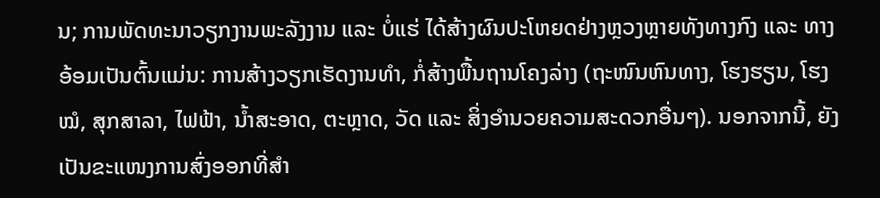ນ; ການພັດທະນາວຽກງານພະລັງງານ ແລະ ບໍ່ແຮ່ ໄດ້ສ້າງຜົນປະໂຫຍດຢ່າງຫຼວງຫຼາຍທັງທາງກົງ ແລະ ທາງອ້ອມເປັນຕົ້ນແມ່ນ: ການສ້າງວຽກເຮັດງານທຳ, ກໍ່ສ້າງພື້ນຖານໂຄງລ່າງ (ຖະໜົນຫົນທາງ, ໂຮງຮຽນ, ໂຮງໝໍ, ສຸກສາລາ, ໄຟຟ້າ, ນໍ້າສະອາດ, ຕະຫຼາດ, ວັດ ແລະ ສິ່ງອຳນວຍຄວາມສະດວກອື່ນໆ). ນອກຈາກນີ້, ຍັງເປັນຂະແໜງການສົ່ງອອກທີ່ສຳ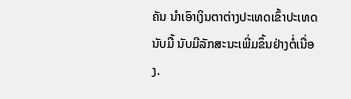ຄັນ ນຳເອົາເງິນຕາຕ່າງປະເທດເຂົ້າປະເທດນັບມື້ ນັບມີລັກສະນະເພີ່ມຂຶ້ນຢ່າງຕໍ່ເນື່ອງ.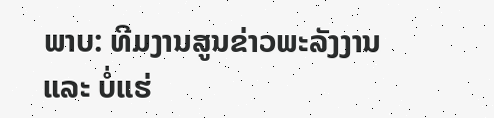ພາບ: ທີມງານສູນຂ່າວພະລັງງານ ແລະ ບໍ່ແຮ່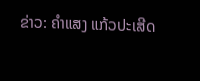ຂ່າວ: ຄໍາແສງ ແກ້ວປະເສີດ